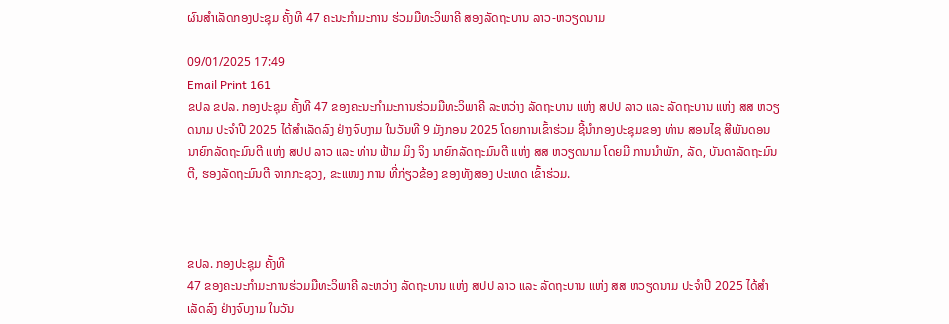ຜົນສຳເລັດກອງປະຊຸມ ຄັ້ງທີ 47 ຄະນະກໍາມະການ ຮ່ວມມືທະວິພາຄີ ສອງລັດຖະບານ ລາວ-ຫວຽດນາມ

09/01/2025 17:49
Email Print 161
ຂປລ ຂປລ. ກອງປະຊຸມ ຄັ້ງທີ 47 ຂອງຄະນະກໍາມະການຮ່ວມມືທະວິພາຄີ ລະຫວ່າງ ລັດຖະບານ ແຫ່ງ ສປປ ລາວ ແລະ ລັດຖະບານ ແຫ່ງ ສສ ຫວຽດນາມ ປະຈໍາປີ 2025 ໄດ້ສຳເລັດລົງ ຢ່າງຈົບງາມ ໃນວັນທີ 9 ມັງກອນ 2025 ໂດຍການເຂົ້າຮ່ວມ ຊີ້ນຳກອງປະຊຸມຂອງ ທ່ານ ສອນໄຊ ສີພັນດອນ ນາຍົກລັດຖະມົນຕີ ແຫ່ງ ສປປ ລາວ ແລະ ທ່ານ ຟ້າມ ມິງ ຈິງ ນາຍົກລັດຖະມົນຕີ ແຫ່ງ ສສ ຫວຽດນາມ ໂດຍມີ ການນຳພັກ, ລັດ, ບັນດາລັດຖະມົນຕີ, ຮອງລັດຖະມົນຕີ ຈາກກະຊວງ, ຂະແໜງ ການ ທີ່ກ່ຽວຂ້ອງ ຂອງທັງສອງ ປະເທດ ເຂົ້າຮ່ວມ.



ຂປລ. ກອງປະຊຸມ ຄັ້ງທີ
47 ຂອງຄະນະກໍາມະການຮ່ວມມືທະວິພາຄີ ລະຫວ່າງ ລັດຖະບານ ແຫ່ງ ສປປ ລາວ ແລະ ລັດຖະບານ ແຫ່ງ ສສ ຫວຽດນາມ ປະຈໍາປີ 2025 ໄດ້ສຳເລັດລົງ ຢ່າງຈົບງາມ ໃນວັນ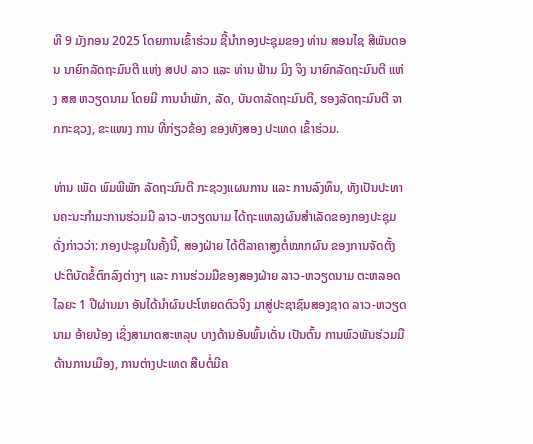ທີ 9 ມັງກອນ 2025 ໂດຍການເຂົ້າຮ່ວມ ຊີ້ນຳກອງປະຊຸມຂອງ ທ່ານ ສອນໄຊ ສີພັນດອນ ນາຍົກລັດຖະມົນຕີ ແຫ່ງ ສປປ ລາວ ແລະ ທ່ານ ຟ້າມ ມິງ ຈິງ ນາຍົກລັດຖະມົນຕີ ແຫ່ງ ສສ ຫວຽດນາມ ໂດຍມີ ການນຳພັກ, ລັດ, ບັນດາລັດຖະມົນຕີ, ຮອງລັດຖະມົນຕີ ຈາກກະຊວງ, ຂະແໜງ ການ ທີ່ກ່ຽວຂ້ອງ ຂອງທັງສອງ ປະເທດ ເຂົ້າຮ່ວມ.

ທ່ານ ເພັດ ພົມພີພັກ ລັດຖະມົນຕີ ກະຊວງແຜນການ ແລະ ການລົງທຶນ, ທັງເປັນປະທານຄະນະກໍາມະການຮ່ວມມື ລາວ-ຫວຽດນາມ ໄດ້ຖະແຫລງຜົນສຳເລັດຂອງກອງປະຊຸມ ດັ່ງກ່າວວ່າ: ກອງປະຊຸມໃນຄັ້ງນີ້, ສອງຝ່າຍ ໄດ້ຕີລາຄາສູງຕໍ່ໝາກຜົນ ຂອງການຈັດຕັ້ງປະຕິບັດຂໍ້ຕົກລົງຕ່າງໆ ແລະ ການຮ່ວມມືຂອງສອງຝ່າຍ ລາວ-ຫວຽດນາມ ຕະຫລອດໄລຍະ 1 ປີຜ່ານມາ ອັນໄດ້ນໍາຜົນປະໂຫຍດຕົວຈິງ ມາສູ່ປະຊາຊົນສອງຊາດ ລາວ-ຫວຽດນາມ ອ້າຍນ້ອງ ເຊິ່ງສາມາດສະຫລຸບ ບາງດ້ານອັນພົ້ນເດັ່ນ ເປັນຕົ້ນ ການພົວພັນຮ່ວມມືດ້ານການເມືອງ, ການຕ່າງປະເທດ ສືບຕໍ່ມີຄ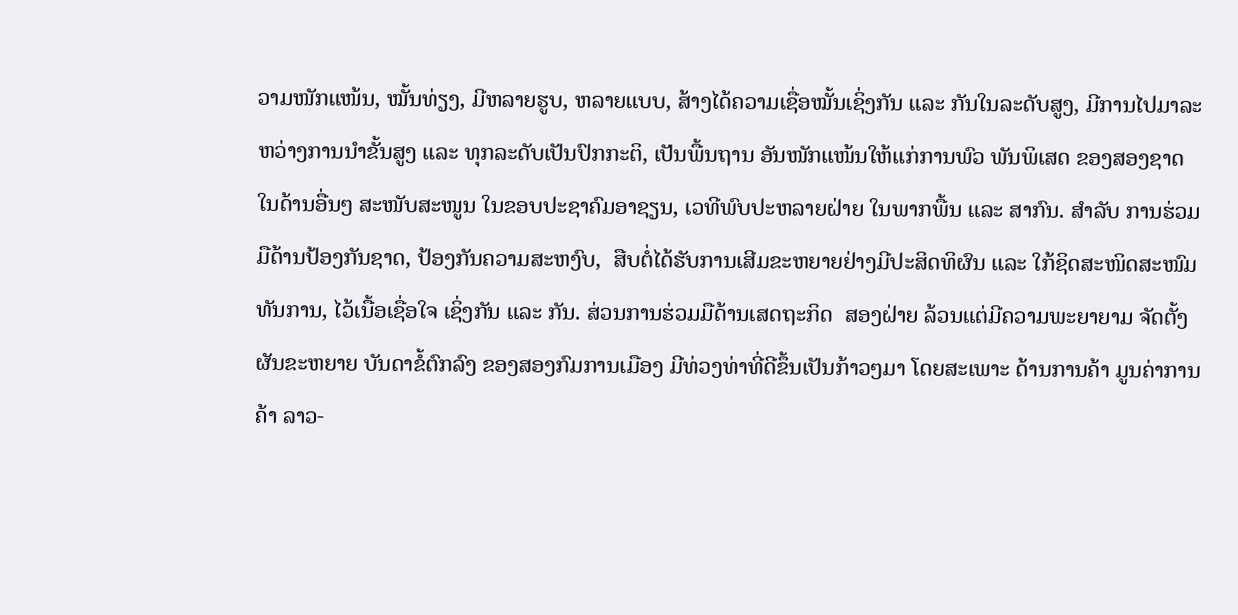ວາມໜັກແໜ້ນ, ໝັ້ນທ່ຽງ, ມີຫລາຍຮູບ, ຫລາຍແບບ, ສ້າງໄດ້ຄວາມເຊື່ອໝັ້ນເຊິ່ງກັນ ແລະ ກັນໃນລະດັບສູງ, ມີການໄປມາລະຫວ່າງການນໍາຂັ້ນສູງ ແລະ ທຸກລະດັບເປັນປົກກະຕິ, ເປັນພື້ນຖານ ອັນໜັກແໜ້ນໃຫ້ແກ່ການພົວ ພັນພິເສດ ຂອງສອງຊາດໃນດ້ານອື່ນໆ ສະໜັບສະໜູນ ໃນຂອບປະຊາຄົມອາຊຽນ, ເວທີພົບປະຫລາຍຝ່າຍ ໃນພາກພື້ນ ແລະ ສາກົນ. ສຳລັບ ການຮ່ວມມືດ້ານປ້ອງກັນຊາດ, ປ້ອງກັນຄວາມສະຫງົບ,  ສືບຕໍ່ໄດ້ຮັບການເສີມຂະຫຍາຍຢ່າງມີປະສິດທິຜົນ ແລະ ໃກ້ຊິດສະໜິດສະໜົມທັນການ, ໄວ້ເນື້ອເຊື່ອໃຈ ເຊິ່ງກັນ ແລະ ກັນ. ສ່ວນການຮ່ວມມືດ້ານເສດຖະກິດ  ສອງຝ່າຍ ລ້ວນແຕ່ມີຄວາມພະຍາຍາມ ຈັດຕັ້ງຜັນຂະຫຍາຍ ບັນດາຂໍ້ຕົກລົງ ຂອງສອງກົມການເມືອງ ມີທ່ວງທ່າທີ່ດີຂຶ້ນເປັນກ້າວໆມາ ໂດຍສະເພາະ ດ້ານການຄ້າ ມູນຄ່າການຄ້າ ລາວ-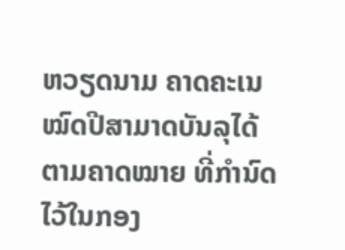ຫວຽດນາມ ຄາດຄະເນ ໝົດປີສາມາດບັນລຸໄດ້ຕາມຄາດໝາຍ ທີ່ກຳນົດໄວ້ໃນກອງ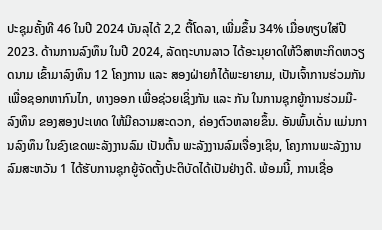ປະຊຸມຄັ້ງທີ 46 ໃນປີ 2024 ບັນລຸໄດ້ 2,2 ຕື້ໂດລາ, ເພີ່ມຂຶ້ນ 34% ເມື່ອທຽບໃສ່ປີ 2023. ດ້ານການລົງທຶນ ໃນປີ 2024, ລັດຖະບານລາວ ໄດ້ອະນຸຍາດໃຫ້ວິສາຫະກິດຫວຽດນາມ ເຂົ້າມາລົງທຶນ 12 ໂຄງການ ແລະ ສອງຝ່າຍກໍໄດ້ພະຍາຍາມ, ເປັນເຈົ້າການຮ່ວມກັນເພື່ອຊອກຫາກົນໄກ, ທາງອອກ ເພື່ອຊ່ວຍເຊິ່ງກັນ ແລະ ກັນ ໃນການຊຸກຍູ້ການຮ່ວມມື-ລົງທຶນ ຂອງສອງປະເທດ ໃຫ້ມີຄວາມສະດວກ, ຄ່ອງຕົວຫລາຍຂຶ້ນ. ອັນພົ້ນເດັ່ນ ແມ່ນການລົງທຶນ ໃນຂົງເຂດພະລັງງານລົມ ເປັນຕົ້ນ ພະລັງງານລົມເຈື່ອງເຊິນ, ໂຄງການພະລັງງານລົມສະຫວັນ 1 ໄດ້ຮັບການຊຸກຍູ້ຈັດຕັ້ງປະຕິບັດໄດ້ເປັນຢ່າງດີ. ພ້ອມນີ້, ການເຊື່ອ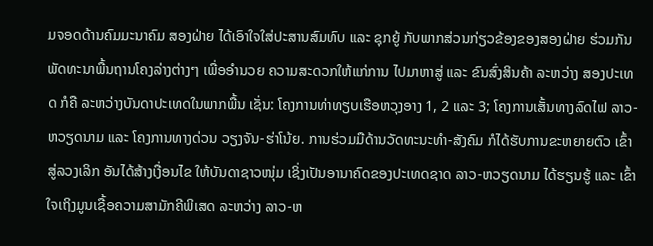ມຈອດດ້ານຄົມມະນາຄົມ ສອງຝ່າຍ ໄດ້ເອົາໃຈໃສ່ປະສານສົມທົບ ແລະ ຊຸກຍູ້ ກັບພາກສ່ວນກ່ຽວຂ້ອງຂອງສອງຝ່າຍ ຮ່ວມກັນພັດທະນາພື້ນຖານໂຄງລ່າງຕ່າງໆ ເພື່ອອໍານວຍ ຄວາມສະດວກໃຫ້ແກ່ການ ໄປມາຫາສູ່ ແລະ ຂົນສົ່ງສິນຄ້າ ລະຫວ່າງ ສອງປະເທດ ກໍຄື ລະຫວ່າງບັນດາປະເທດໃນພາກພື້ນ ເຊັ່ນ: ໂຄງການທ່າທຽບເຮືອຫວຸງອາງ 1, 2 ແລະ 3; ໂຄງການເສັ້ນທາງລົດໄຟ ລາວ-ຫວຽດນາມ ແລະ ໂຄງການທາງດ່ວນ ວຽງຈັນ-ຮ່າໂນ້ຍ. ການຮ່ວມມືດ້ານວັດທະນະທໍາ-ສັງຄົມ ກໍໄດ້ຮັບການຂະຫຍາຍຕົວ ເຂົ້າສູ່ລວງເລິກ ອັນໄດ້ສ້າງເງື່ອນໄຂ ໃຫ້ບັນດາຊາວໜຸ່ມ ເຊິ່ງເປັນອານາຄົດຂອງປະເທດຊາດ ລາວ-ຫວຽດນາມ ໄດ້ຮຽນຮູ້ ແລະ ເຂົ້າໃຈເຖິງມູນເຊື້ອຄວາມສາມັກຄີພິເສດ ລະຫວ່າງ ລາວ-ຫ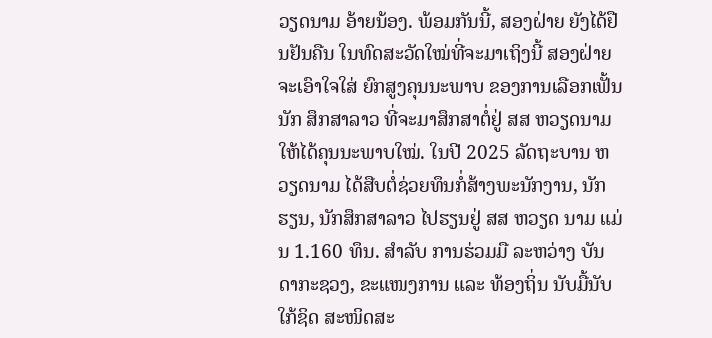ວຽດນາມ ອ້າຍນ້ອງ. ພ້ອມກັນນີ້, ສອງຝ່າຍ ຍັງໄດ້ຢືນຢັນຄືນ ໃນທົດສະວັດໃໝ່ທີ່ຈະມາເຖິງນີ້ ສອງຝ່າຍຈະເອົາໃຈໃສ່ ຍົກສູງຄຸນນະພາບ ຂອງການເລືອກເຟັ້ນນັກ ສຶກສາລາວ ທີ່ຈະມາສຶກສາຕໍ່ຢູ່ ສສ ຫວຽດນາມ ໃຫ້ໄດ້ຄຸນນະພາບໃໝ່. ໃນປີ 2025 ລັດຖະບານ ຫວຽດນາມ ໄດ້ສືບຕໍ່ຊ່ວຍທຶນກໍ່ສ້າງພະນັກງານ, ນັກຮຽນ, ນັກສຶກສາລາວ ໄປຮຽນຢູ່ ສສ ຫວຽດ ນາມ ແມ່ນ 1.160 ທຶນ. ສຳລັບ ການຮ່ວມມື ລະຫວ່າງ ບັນດາກະຊວງ, ຂະແໜງການ ແລະ ທ້ອງຖິ່ນ ນັບມື້ນັບໃກ້ຊິດ ສະໜິດສະ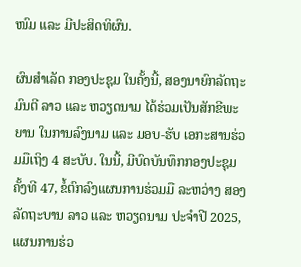ໜົມ ແລະ ມີປະສິດທິຜົນ.

ຜົນສຳເລັດ ກອງປະຊຸມ ໃນຄັ້ງນີ້, ສອງນາຍົກລັດຖະມົນຕີ ລາວ ແລະ ຫວຽດນາມ ໄດ້ຮ່ວມເປັນສັກຂີພະຍານ ໃນການລົງນາມ ແລະ ມອບ-ຮັບ ເອກະສານຮ່ວມມືເຖິງ 4 ສະບັບ. ໃນນີ້, ມີບົດບັນທຶກກອງປະຊຸມ ຄັ້ງທີ 47, ຂໍ້ຕົກລົງແຜນການຮ່ວມມື ລະຫວ່າງ ສອງລັດຖະບານ ລາວ ແລະ ຫວຽດນາມ ປະຈຳປີ 2025, ແຜນການຮ່ວ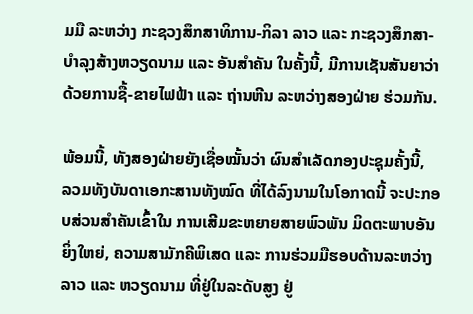ມມື ລະຫວ່າງ ກະຊວງສຶກສາທິການ-ກິລາ ລາວ ແລະ ກະຊວງສຶກສາ-ບໍາລຸງສ້າງຫວຽດນາມ ແລະ ອັນສຳຄັນ ໃນຄັ້ງນີ້, ມີການເຊັນສັນຍາວ່າດ້ວຍການຊື້-ຂາຍໄຟຟ້າ ແລະ ຖ່ານຫີນ ລະຫວ່າງສອງຝ່າຍ ຮ່ວມກັນ.

ພ້ອມນີ້, ທັງສອງຝ່າຍຍັງເຊື່ອໝັ້ນວ່າ ຜົນສຳເລັດກອງປະຊຸມຄັ້ງນີ້,  ລວມທັງບັນດາເອກະສານທັງໝົດ ທີ່ໄດ້ລົງນາມໃນໂອກາດນີ້ ຈະປະກອບສ່ວນສຳຄັນເຂົ້າໃນ ການເສີມຂະຫຍາຍສາຍພົວພັນ ມິດຕະພາບອັນຍິ່ງໃຫຍ່, ຄວາມສາມັກຄີພິເສດ ແລະ ການຮ່ວມມືຮອບດ້ານລະຫວ່າງ ລາວ ແລະ ຫວຽດນາມ ທີ່ຢູ່ໃນລະດັບສູງ ຢູ່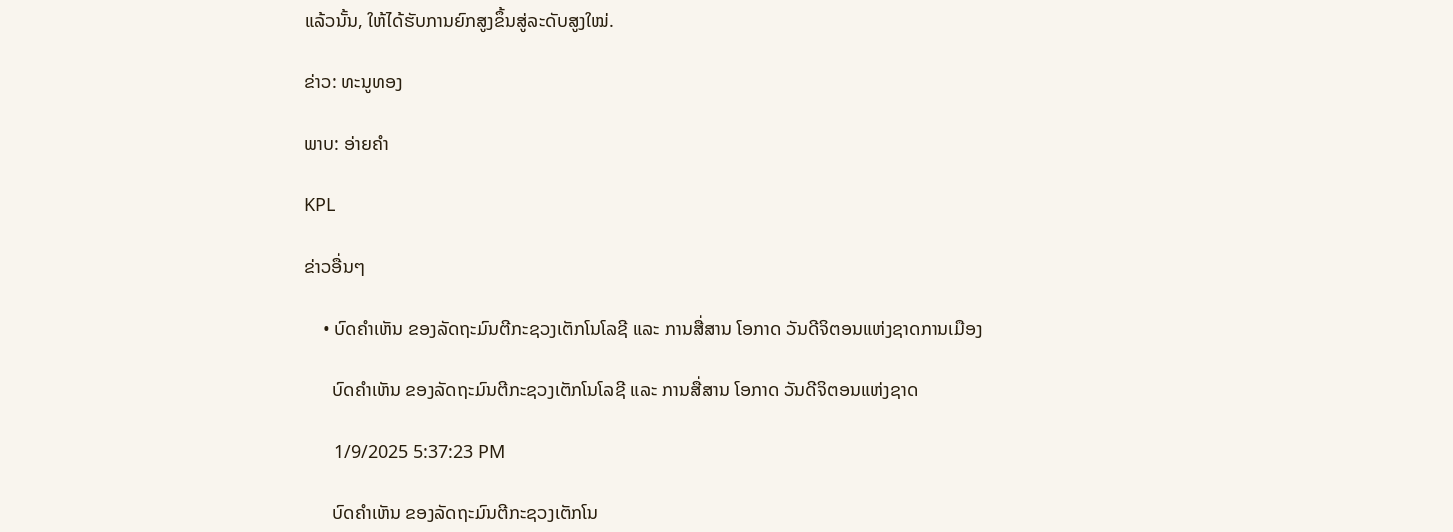ແລ້ວນັ້ນ, ໃຫ້ໄດ້ຮັບການຍົກສູງຂຶ້ນສູ່ລະດັບສູງໃໝ່.

ຂ່າວ: ທະນູທອງ

ພາບ: ອ່າຍຄຳ

KPL

ຂ່າວອື່ນໆ

    • ບົດຄຳເຫັນ ຂອງລັດຖະມົນຕີກະຊວງເຕັກໂນໂລຊີ ແລະ ການສື່ສານ ໂອກາດ ວັນດີຈິຕອນແຫ່ງຊາດການເມືອງ

      ບົດຄຳເຫັນ ຂອງລັດຖະມົນຕີກະຊວງເຕັກໂນໂລຊີ ແລະ ການສື່ສານ ໂອກາດ ວັນດີຈິຕອນແຫ່ງຊາດ

      1/9/2025 5:37:23 PM

      ບົດຄຳເຫັນ ຂອງລັດຖະມົນຕີກະຊວງເຕັກໂນ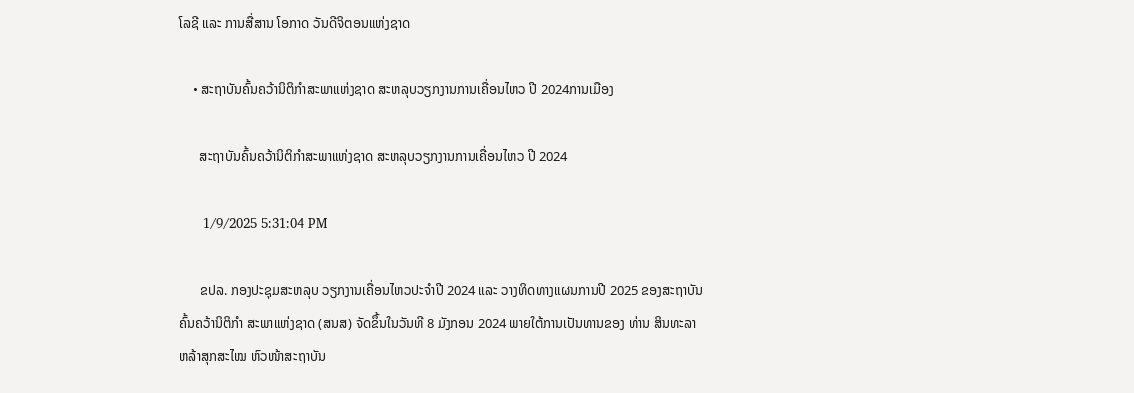ໂລຊີ ແລະ ການສື່ສານ ໂອກາດ ວັນດີຈິຕອນແຫ່ງຊາດ

    • ສະຖາບັນຄົ້ນຄວ້ານິຕິກໍາສະພາແຫ່ງຊາດ ສະຫລຸບວຽກງານການເຄື່ອນໄຫວ ປີ 2024ການເມືອງ

      ສະຖາບັນຄົ້ນຄວ້ານິຕິກໍາສະພາແຫ່ງຊາດ ສະຫລຸບວຽກງານການເຄື່ອນໄຫວ ປີ 2024

      1/9/2025 5:31:04 PM

      ຂປລ. ກອງປະຊຸມສະຫລຸບ ວຽກງານເຄື່ອນໄຫວປະຈໍາປີ 2024 ແລະ ວາງທິດທາງແຜນການປີ 2025 ຂອງສະຖາບັນຄົ້ນຄວ້ານິຕິກໍາ ສະພາແຫ່ງຊາດ (ສນສ) ຈັດຂຶ້ນໃນວັນທີ 8 ມັງກອນ 2024 ພາຍໃຕ້ການເປັນທານຂອງ ທ່ານ ສິນທະລາ ຫລ້າສຸກສະໄໝ ຫົວໜ້າສະຖາບັນ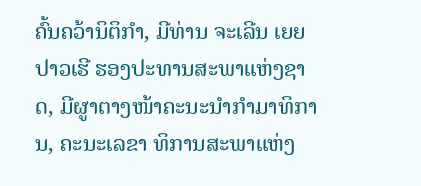ຄົ້ນຄວ້ານິຕິກຳ, ມີທ່ານ ຈະເລີນ ເຍຍປາວເຮີ ຮອງປະທານສະພາແຫ່ງຊາດ, ມີຜູາຕາງໜ້າຄະນະນຳກໍາມາທິການ, ຄະນະເລຂາ ທິການສະພາແຫ່ງ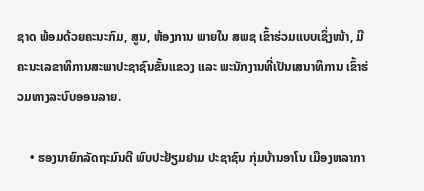ຊາດ ພ້ອມດ້ວຍຄະນະກົມ, ສູນ, ຫ້ອງການ ພາຍໃນ ສພຊ ເຂົ້າຮ່ວມແບບເຊິ່ງໜ້າ, ມີຄະນະເລຂາທິການສະພາປະຊາຊົນຂັ້ນແຂວງ ແລະ ພະນັກງານທີ່ເປັນເສນາທິການ ເຂົ້າຮ່ວມທາງລະບົບອອນລາຍ.

    • ຮອງນາຍົກລັດຖະມົນຕີ ພົບປະຢ້ຽມຢາມ ປະຊາຊົນ ກຸ່ມບ້ານອາໂນ ເມືອງຫລາກາ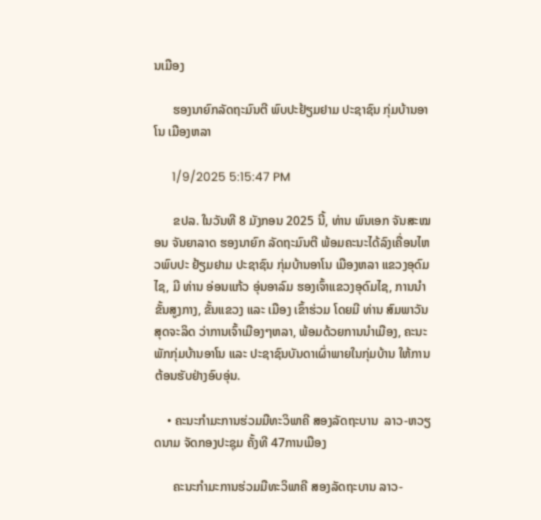ນເມືອງ

      ຮອງນາຍົກລັດຖະມົນຕີ ພົບປະຢ້ຽມຢາມ ປະຊາຊົນ ກຸ່ມບ້ານອາໂນ ເມືອງຫລາ

      1/9/2025 5:15:47 PM

      ຂປລ. ໃນວັນທີ 8 ມັງກອນ 2025 ນີ້, ທ່ານ ພົນເອກ ຈັນສະໝອນ ຈັນຍາລາດ ຮອງນາຍົກ ລັດຖະມົນຕີ ພ້ອມຄະນະໄດ້ລົງເຄື່ອນໄຫວພົບປະ ຢ້ຽມຢາມ ປະຊາຊົນ ກຸ່ມບ້ານອາໂນ ເມືອງຫລາ ແຂວງອຸດົມໄຊ, ມີ ທ່ານ ອ່ອນແກ້ວ ອຸ່ນອາລົມ ຮອງເຈົ້າແຂວງອຸດົມໄຊ, ການນຳຂັ້ນສູງກາງ, ຂັ້ນແຂວງ ແລະ ເມືອງ ເຂົ້າຮ່ວມ ໂດຍມີ ທ່ານ ສົມພາວັນ ສຸດຈະລິດ ວ່າການເຈົ້າເມືອງໆຫລາ, ພ້ອມດ້ວຍການນຳເມືອງ, ຄະນະພັກກຸ່ມບ້ານອາໂນ ແລະ ປະຊາຊົນບັນດາເຜົ່າພາຍໃນກຸ່ມບ້ານ ໃຫ້ການຕ້ອນຮັບຢ່າງອົບອຸ່ນ.

    • ຄະນະກຳມະການຮ່ວມມືທະວິພາຄີ ສອງລັດຖະບານ  ລາວ-ຫວຽດນາມ ຈັດກອງປະຊຸມ ຄັ້ງທີ 47ການເມືອງ

      ຄະນະກຳມະການຮ່ວມມືທະວິພາຄີ ສອງລັດຖະບານ ລາວ-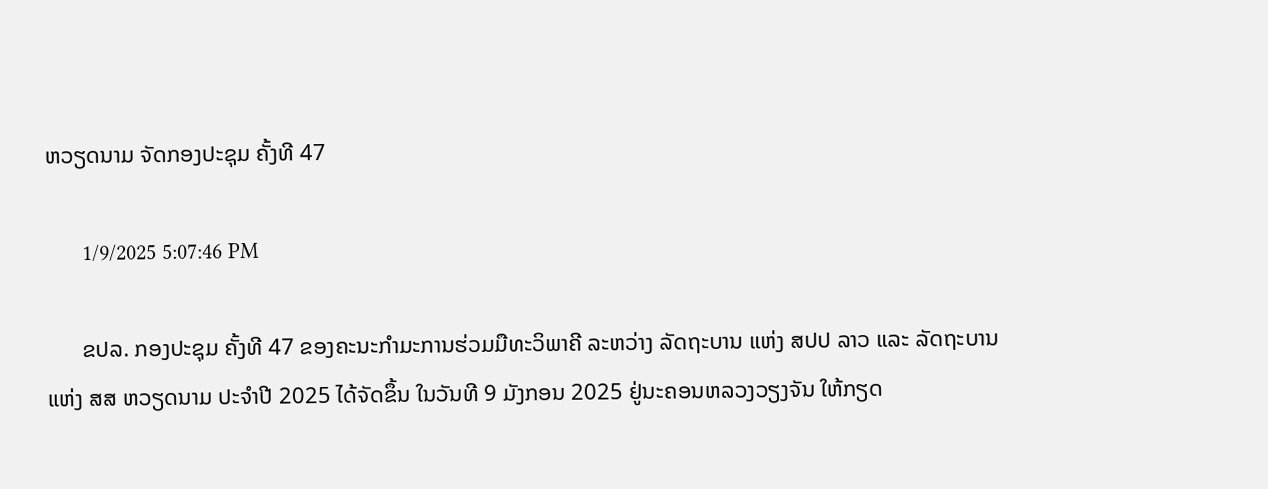ຫວຽດນາມ ຈັດກອງປະຊຸມ ຄັ້ງທີ 47

      1/9/2025 5:07:46 PM

      ຂປລ. ກອງປະຊຸມ ຄັ້ງທີ 47 ຂອງຄະນະກຳມະການຮ່ວມມືທະວິພາຄີ ລະຫວ່າງ ລັດຖະບານ ແຫ່ງ ສປປ ລາວ ແລະ ລັດຖະບານ ແຫ່ງ ສສ ຫວຽດນາມ ປະຈຳປີ 2025 ໄດ້ຈັດຂຶ້ນ ໃນວັນທີ 9 ມັງກອນ 2025 ຢູ່ນະຄອນຫລວງວຽງຈັນ ໃຫ້ກຽດ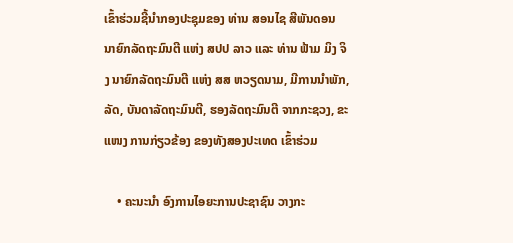ເຂົ້າຮ່ວມຊີ້ນຳກອງປະຊຸມຂອງ ທ່ານ ສອນໄຊ ສີພັນດອນ ນາຍົກລັດຖະມົນຕີ ແຫ່ງ ສປປ ລາວ ແລະ ທ່ານ ຟ້າມ ມິງ ຈິງ ນາຍົກລັດຖະມົນຕີ ແຫ່ງ ສສ ຫວຽດນາມ, ມີການນຳພັກ, ລັດ, ບັນດາລັດຖະມົນຕີ, ຮອງລັດຖະມົນຕີ ຈາກກະຊວງ, ຂະແໜງ ການກ່ຽວຂ້ອງ ຂອງທັງສອງປະເທດ ເຂົ້າຮ່ວມ

    • ຄະນະນຳ ອົງການໄອຍະການປະຊາຊົນ ວາງກະ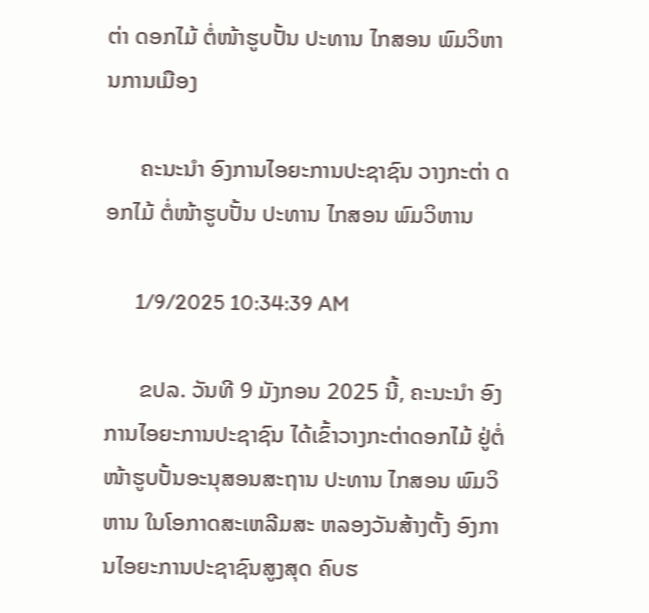ຕ່າ ດອກໄມ້ ຕໍ່ໜ້າຮູບປັ້ນ ປະທານ ໄກສອນ ພົມວິຫານການເມືອງ

      ຄະນະນຳ ອົງການໄອຍະການປະຊາຊົນ ວາງກະຕ່າ ດອກໄມ້ ຕໍ່ໜ້າຮູບປັ້ນ ປະທານ ໄກສອນ ພົມວິຫານ

      1/9/2025 10:34:39 AM

      ຂປລ. ວັນທີ 9 ມັງກອນ 2025 ນີ້, ຄະນະນໍາ ອົງການໄອຍະການປະຊາຊົນ ໄດ້ເຂົ້າວາງກະຕ່າດອກໄມ້ ຢູ່ຕໍ່ໜ້າຮູບປັ້ນອະນຸສອນສະຖານ ປະທານ ໄກສອນ ພົມວິຫານ ໃນໂອກາດສະເຫລີມສະ ຫລອງວັນສ້າງຕັ້ງ ອົງການໄອຍະການປະຊາຊົນສູງສຸດ ຄົບຮ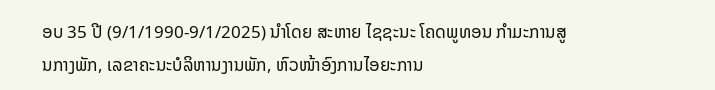ອບ 35 ປີ (9/1/1990-9/1/2025) ນຳໂດຍ ສະຫາຍ ໄຊຊະນະ ໂຄດພູທອນ ກໍາມະການສູນກາງພັກ, ເລຂາຄະນະບໍລິຫານງານພັກ, ຫົວໜ້າອົງການໄອຍະການ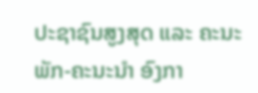ປະຊາຊົນສູງສຸດ ແລະ ຄະນະພັກ-ຄະນະນຳ ອົງກາ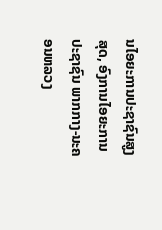ນໄອຍະການປະຊາຊົນສູງສຸດ, ອົງການໄອຍະການປະຊາຊົນ ພາກກາງ-ນະຄອນຫລວງ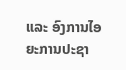ແລະ ອົງການໄອຍະການປະຊາ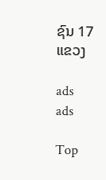ຊົນ 17 ແຂວງ

ads
ads

Top